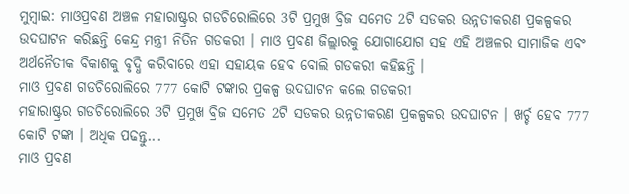ମୁମ୍ବାଇ: ମାଓପ୍ରବଣ ଅଞ୍ଚଳ ମହାରାଷ୍ଟ୍ରର ଗଡଚିରୋଲିରେ 3ଟି ପ୍ରମୁଖ ବ୍ରିଜ ସମେତ 2ଟି ସଡକର ଉନ୍ନତୀକରଣ ପ୍ରକଳ୍ପକର ଉଦଘାଟନ କରିଛନ୍ତି କେନ୍ଦ୍ର ମନ୍ତ୍ରୀ ନିତିନ ଗଡକରୀ । ମାଓ ପ୍ରବଣ ଜିଲ୍ଲାରକୁ ଯୋଗାଯୋଗ ସହ ଏହି ଅଞ୍ଚଳର ସାମାଜିକ ଏବଂ ଅର୍ଥନୈତୀକ ବିକାଶକୁ ବୃଦ୍ଧି କରିବାରେ ଏହା ସହାୟକ ହେବ ବୋଲି ଗଡକରୀ କହିଛନ୍ତି ।
ମାଓ ପ୍ରବଣ ଗଡଚିରୋଲିରେ 777 କୋଟି ଟଙ୍କାର ପ୍ରକଳ୍ପ ଉଦଘାଟନ କଲେ ଗଡକରୀ
ମହାରାଷ୍ଟ୍ରର ଗଡଚିରୋଲିରେ 3ଟି ପ୍ରମୁଖ ବ୍ରିଜ ସମେତ 2ଟି ସଡକର ଉନ୍ନତୀକରଣ ପ୍ରକଳ୍ପକର ଉଦଘାଟନ । ଖର୍ଚ୍ଚ ହେବ 777 କୋଟି ଟଙ୍କା । ଅଧିକ ପଢନ୍ତୁ...
ମାଓ ପ୍ରବଣ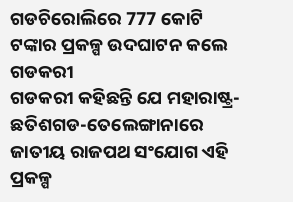ଗଡଚିରୋଲିରେ 777 କୋଟି ଟଙ୍କାର ପ୍ରକଳ୍ପ ଉଦଘାଟନ କଲେ ଗଡକରୀ
ଗଡକରୀ କହିଛନ୍ତି ଯେ ମହାରାଷ୍ଟ୍ର-ଛତିଶଗଡ-ତେଲେଙ୍ଗାନାରେ ଜାତୀୟ ରାଜପଥ ସଂଯୋଗ ଏହି ପ୍ରକଳ୍ପ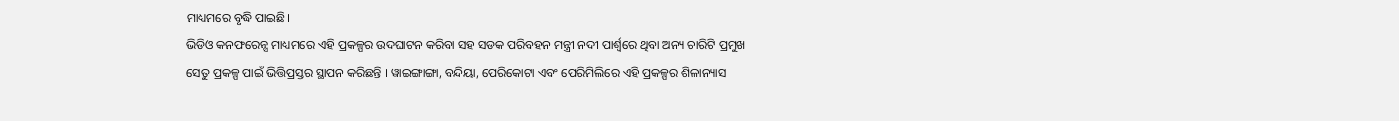ମାଧ୍ୟମରେ ବୃଦ୍ଧି ପାଇଛି।
ଭିଡିଓ କନଫରେନ୍ସ ମାଧ୍ୟମରେ ଏହି ପ୍ରକଳ୍ପର ଉଦଘାଟନ କରିବା ସହ ସଡକ ପରିବହନ ମନ୍ତ୍ରୀ ନଦୀ ପାର୍ଶ୍ବରେ ଥିବା ଅନ୍ୟ ଚାରିଟି ପ୍ରମୁଖ ସେତୁ ପ୍ରକଳ୍ପ ପାଇଁ ଭିତ୍ତିପ୍ରସ୍ତର ସ୍ଥାପନ କରିଛନ୍ତି । ୱାଇଙ୍ଗାଙ୍ଗା, ବନ୍ଦିୟା, ପେରିକୋଟା ଏବଂ ପେରିମିଲିରେ ଏହି ପ୍ରକଳ୍ପର ଶିଳାନ୍ୟାସ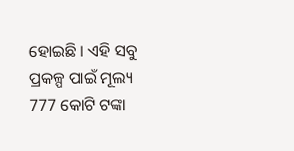ହୋଇଛି । ଏହି ସବୁ ପ୍ରକଳ୍ପ ପାଇଁ ମୂଲ୍ୟ 777 କୋଟି ଟଙ୍କା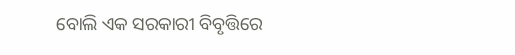ବୋଲି ଏକ ସରକାରୀ ବିବୃତ୍ତିରେ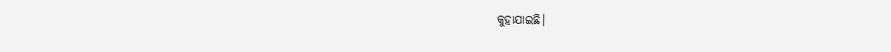କୁହାଯାଇଛି।